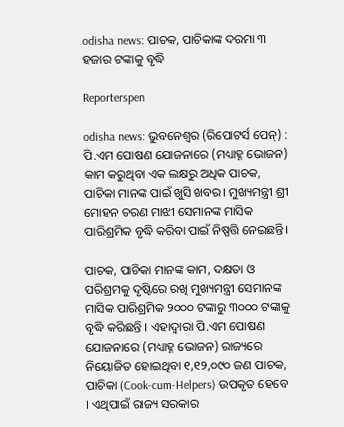odisha news: ପାଚକ, ପାଚିକାଙ୍କ ଦରମା ୩ ହଜାର ଟଙ୍କାକୁ ବୃଦ୍ଧି

Reporterspen

odisha news: ଭୁବନେଶ୍ୱର (ରିପୋଟର୍ସ ପେନ୍‌) :  ପି.ଏମ ପୋଷଣ ଯୋଜନାରେ (ମଧ୍ୟାହ୍ନ ଭୋଜନ) କାମ କରୁଥିବା ଏକ ଲକ୍ଷରୁ ଅଧିକ ପାଚକ, ପାଚିକା ମାନଙ୍କ ପାଇଁ ଖୁସି ଖବର। ମୁଖ୍ୟମନ୍ତ୍ରୀ ଶ୍ରୀ ମୋହନ ଚରଣ ମାଝୀ ସେମାନଙ୍କ ମାସିକ ପାରିଶ୍ରମିକ ବୃଦ୍ଧି କରିବା ପାଇଁ ନିଷ୍ପତ୍ତି ନେଇଛନ୍ତି।

ପାଚକ, ପାଚିକା ମାନଙ୍କ କାମ, ଦକ୍ଷତା ଓ ପରିଶ୍ରମକୁ ଦୃଷ୍ଟିରେ ରଖି ମୁଖ୍ୟମନ୍ତ୍ରୀ ସେମାନଙ୍କ ମାସିକ ପାରିଶ୍ରମିକ ୨୦୦୦ ଟଙ୍କାରୁ ୩୦୦୦ ଟଙ୍କାକୁ ବୃଦ୍ଧି କରିଛନ୍ତି । ଏହାଦ୍ୱାରା ପି.ଏମ ପୋଷଣ ଯୋଜନାରେ (ମଧ୍ୟାହ୍ନ ଭୋଜନ) ରାଜ୍ୟରେ ନିୟୋଜିତ ହୋଇଥିବା ୧,୧୨,୦୯୦ ଜଣ ପାଚକ, ପାଚିକା (Cook-cum-Helpers) ଉପକୃତ ହେବେ । ଏଥିପାଇଁ ରାଜ୍ୟ ସରକାର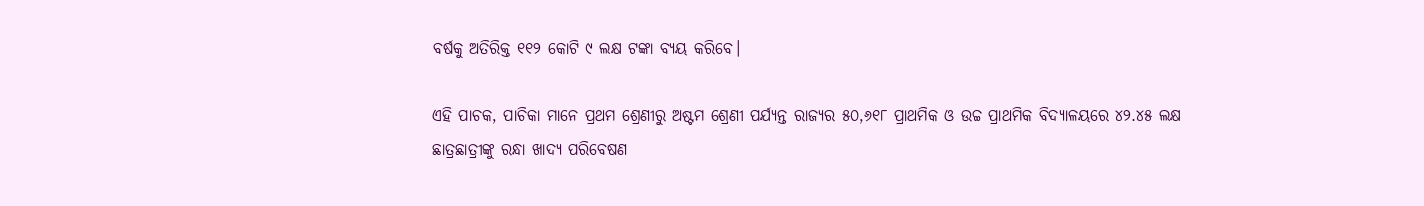ବର୍ଷକୁ ଅତିରିକ୍ତ ୧୧୨ କୋଟି ୯ ଲକ୍ଷ ଟଙ୍କା ବ୍ୟୟ କରିବେ।

ଏହି ପାଚକ, ପାଚିକା ମାନେ ପ୍ରଥମ ଶ୍ରେଣୀରୁ ଅଷ୍ଟମ ଶ୍ରେଣୀ ପର୍ଯ୍ୟନ୍ତ ରାଜ୍ୟର ୫୦,୬୧୮ ପ୍ରାଥମିକ ଓ ଉଚ୍ଚ ପ୍ରାଥମିକ ବିଦ୍ୟାଳୟରେ ୪୨.୪୫ ଲକ୍ଷ ଛାତ୍ରଛାତ୍ରୀଙ୍କୁ ରନ୍ଧା ଖାଦ୍ୟ ପରିବେଷଣ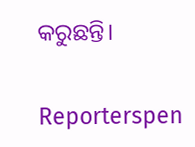କରୁଛନ୍ତି।


Reporterspen